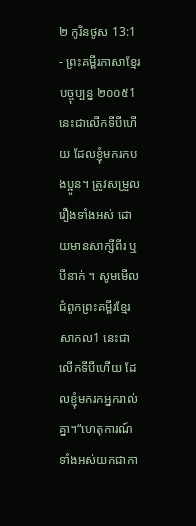២ កូរិនថូស 13:1 - ព្រះគម្ពីរភាសាខ្មែរបច្ចុប្បន្ន ២០០៥1 នេះជាលើកទីបីហើយ ដែលខ្ញុំមករកបងប្អូន។ ត្រូវសម្រួលរឿងទាំងអស់ ដោយមានសាក្សីពីរ ឬបីនាក់ ។ សូមមើលជំពូកព្រះគម្ពីរខ្មែរសាកល1 នេះជាលើកទីបីហើយ ដែលខ្ញុំមករកអ្នករាល់គ្នា។“ហេតុការណ៍ទាំងអស់យកជាកា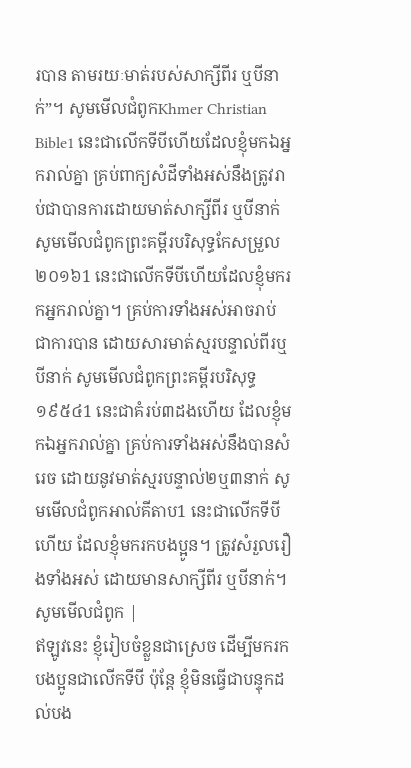របាន តាមរយៈមាត់របស់សាក្សីពីរ ឬបីនាក់”។ សូមមើលជំពូកKhmer Christian Bible1 នេះជាលើកទីបីហើយដែលខ្ញុំមកឯអ្នករាល់គ្នា គ្រប់ពាក្យសំដីទាំងអស់នឹងត្រូវរាប់ជាបានការដោយមាត់សាក្សីពីរ ឬបីនាក់ សូមមើលជំពូកព្រះគម្ពីរបរិសុទ្ធកែសម្រួល ២០១៦1 នេះជាលើកទីបីហើយដែលខ្ញុំមករកអ្នករាល់គ្នា។ គ្រប់ការទាំងអស់អាចរាប់ជាការបាន ដោយសារមាត់ស្មរបន្ទាល់ពីរឬបីនាក់ សូមមើលជំពូកព្រះគម្ពីរបរិសុទ្ធ ១៩៥៤1 នេះជាគំរប់៣ដងហើយ ដែលខ្ញុំមកឯអ្នករាល់គ្នា គ្រប់ការទាំងអស់នឹងបានសំរេច ដោយនូវមាត់ស្មរបន្ទាល់២ឬ៣នាក់ សូមមើលជំពូកអាល់គីតាប1 នេះជាលើកទីបីហើយ ដែលខ្ញុំមករកបងប្អូន។ ត្រូវសំរួលរឿងទាំងអស់ ដោយមានសាក្សីពីរ ឬបីនាក់។ សូមមើលជំពូក |
ឥឡូវនេះ ខ្ញុំរៀបចំខ្លួនជាស្រេច ដើម្បីមករកបងប្អូនជាលើកទីបី ប៉ុន្តែ ខ្ញុំមិនធ្វើជាបន្ទុកដល់បង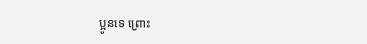ប្អូនទេ ព្រោះ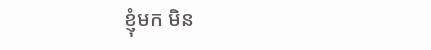ខ្ញុំមក មិន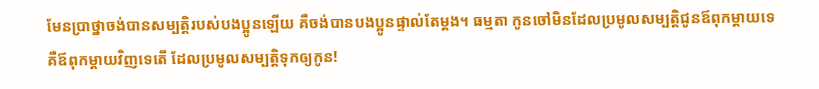មែនប្រាថ្នាចង់បានសម្បត្តិរបស់បងប្អូនឡើយ គឺចង់បានបងប្អូនផ្ទាល់តែម្ដង។ ធម្មតា កូនចៅមិនដែលប្រមូលសម្បត្តិជូនឪពុកម្ដាយទេ គឺឪពុកម្ដាយវិញទេតើ ដែលប្រមូលសម្បត្តិទុកឲ្យកូន!